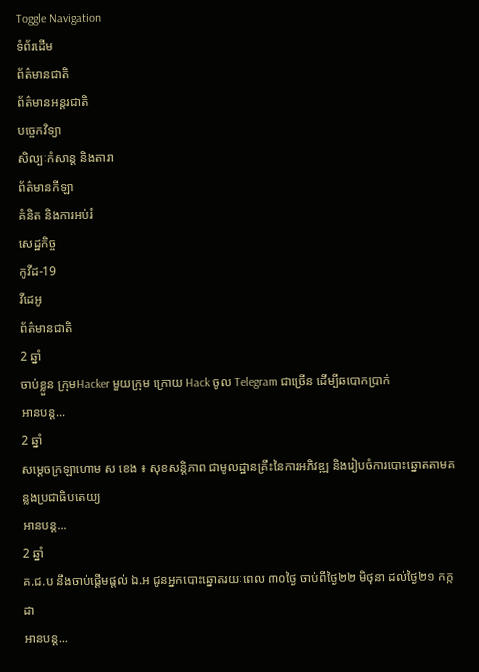Toggle Navigation
ទំព័រដើម
ព័ត៌មានជាតិ
ព័ត៌មានអន្តរជាតិ
បច្ចេកវិទ្យា
សិល្បៈកំសាន្ត និងតារា
ព័ត៌មានកីឡា
គំនិត និងការអប់រំ
សេដ្ឋកិច្ច
កូវីដ-19
វីដេអូ
ព័ត៌មានជាតិ
2 ឆ្នាំ
ចាប់ខ្លួន ក្រុមHacker មួយក្រុម ក្រោយ Hack ចូល Telegram ជាច្រើន ដើម្បីឆបោកប្រាក់
អានបន្ត...
2 ឆ្នាំ
សម្ដេចក្រឡាហោម ស ខេង ៖ សុខសន្តិភាព ជាមូលដ្ឋានគ្រឹះនៃការអភិវឌ្ឍ និងរៀបចំការបោះឆ្នោតតាមគន្លងប្រជាធិបតេយ្យ
អានបន្ត...
2 ឆ្នាំ
គ.ជ.ប នឹងចាប់ផ្ដើមផ្ដល់ ឯ.អ ជូនអ្នកបោះឆ្នោតរយៈពេល ៣០ថ្ងៃ ចាប់ពីថ្ងៃ២២ មិថុនា ដល់ថ្ងៃ២១ កក្កដា
អានបន្ត...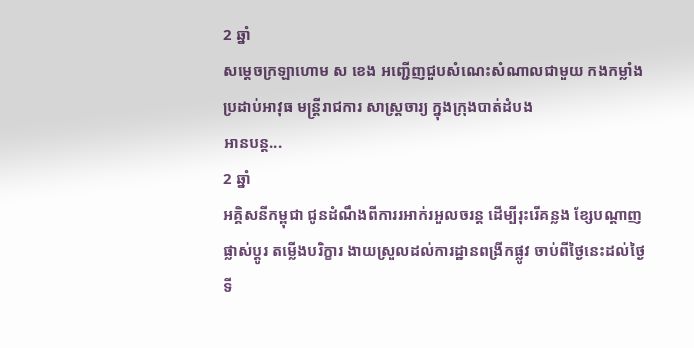2 ឆ្នាំ
សម្ដេចក្រឡាហោម ស ខេង អញ្ជើញជួបសំណេះសំណាលជាមួយ កងកម្លាំងប្រដាប់អាវុធ មន្ដ្រីរាជការ សាស្រ្ដចារ្យ ក្នុងក្រុងបាត់ដំបង
អានបន្ត...
2 ឆ្នាំ
អគ្គិសនីកម្ពុជា ជូនដំណឹងពីការរអាក់រអួលចរន្ត ដើម្បីរុះរើគន្លង ខ្សែបណ្តាញ ផ្លាស់ប្តូរ តម្លើងបរិក្ខារ ងាយស្រួលដល់ការដ្ឋានពង្រីកផ្លូវ ចាប់ពីថ្ងៃនេះដល់ថ្ងៃទី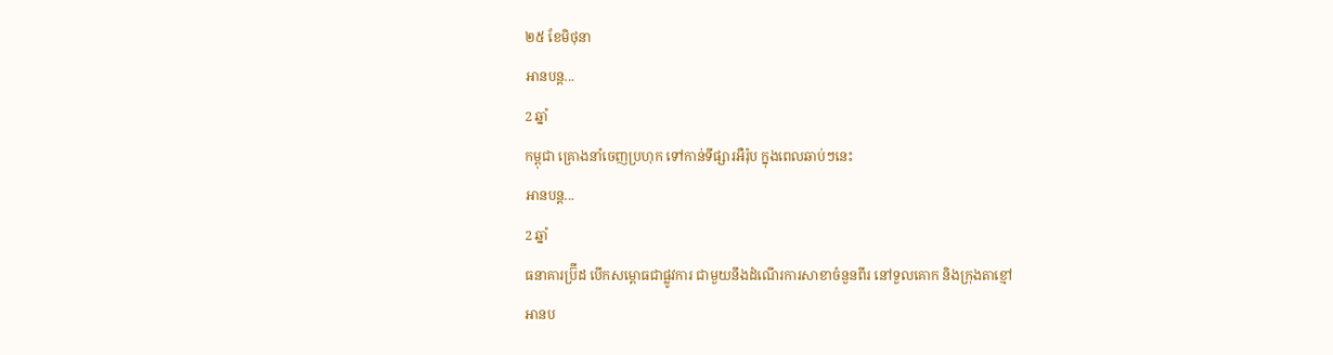២៥ ខែមិថុនា
អានបន្ត...
2 ឆ្នាំ
កម្ពុជា គ្រោងនាំចេញប្រហុក ទៅកាន់ទីផ្សារអឺរ៉ុប ក្នុងពេលឆាប់ៗនេះ
អានបន្ត...
2 ឆ្នាំ
ធនាគារប្រ៊ីដ បើកសម្ពោធជាផ្លូវការ ជាមួយនឹងដំណើរការសាខាចំនួនពីរ នៅទួលគោក និងក្រុងតាខ្មៅ
អានប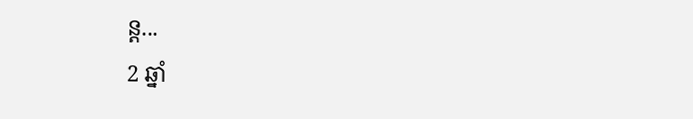ន្ត...
2 ឆ្នាំ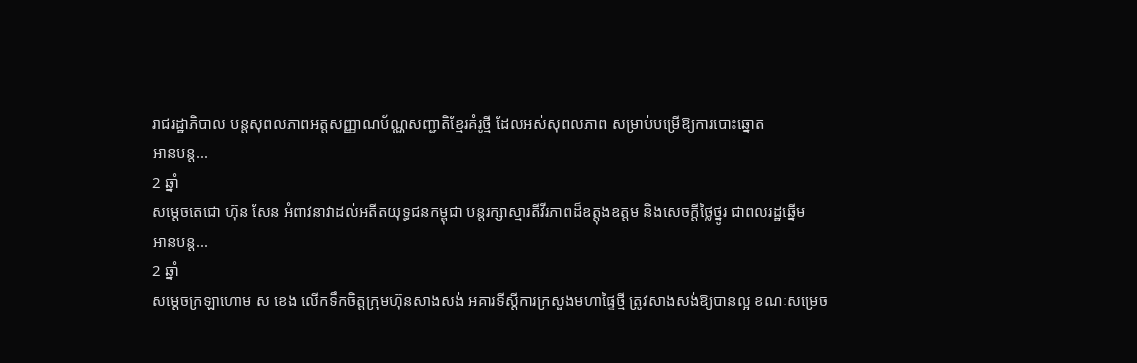រាជរដ្ឋាភិបាល បន្តសុពលភាពអត្តសញ្ញាណប័ណ្ណសញ្ជាតិខ្មែរគំរូថ្មី ដែលអស់សុពលភាព សម្រាប់បម្រើឱ្យការបោះឆ្នោត
អានបន្ត...
2 ឆ្នាំ
សម្ដេចតេជោ ហ៊ុន សែន អំពាវនាវាដល់អតីតយុទ្ធជនកម្ពុជា បន្តរក្សាស្មារតីវីរភាពដ៏ឧត្តុងឧត្តម និងសេចក្ដីថ្លៃថ្នូរ ជាពលរដ្ឋឆ្នើម
អានបន្ត...
2 ឆ្នាំ
សម្ដេចក្រឡាហោម ស ខេង លើកទឹកចិត្តក្រុមហ៊ុនសាងសង់ អគារទីស្ដីការក្រសួងមហាផ្ទៃថ្មី ត្រូវសាងសង់ឱ្យបានល្អ ខណៈសម្រេច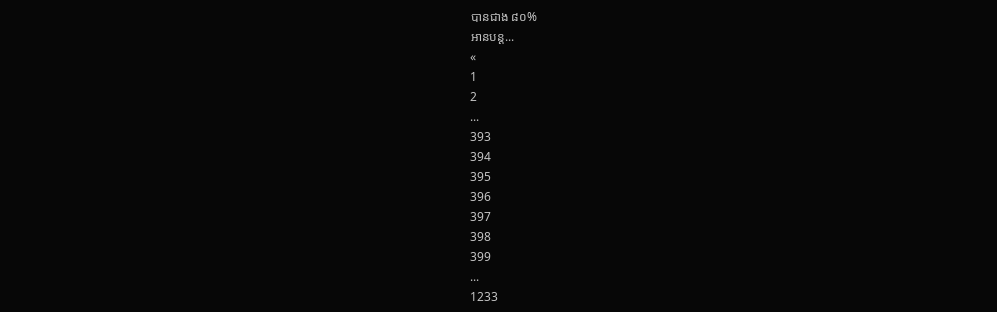បានជាង ៨០%
អានបន្ត...
«
1
2
...
393
394
395
396
397
398
399
...
1233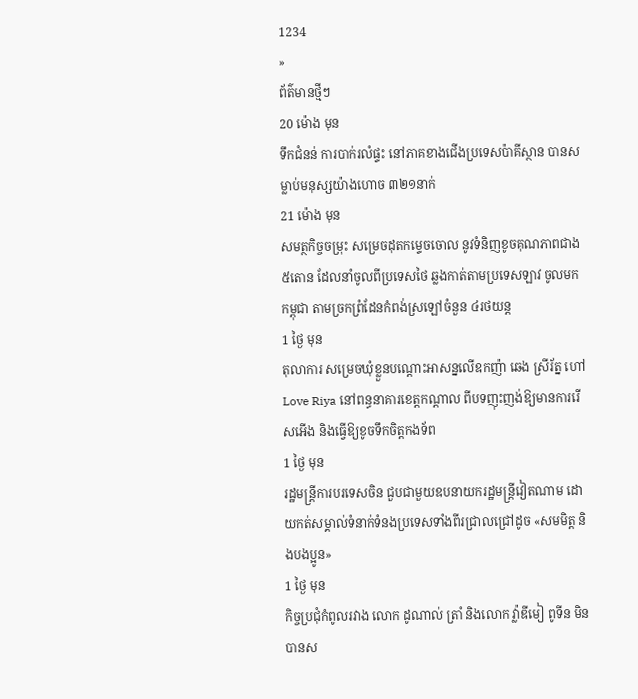1234
»
ព័ត៌មានថ្មីៗ
20 ម៉ោង មុន
ទឹកជំនន់ ការបាក់រលំផ្ទះ នៅភាគខាងជើងប្រទេសប៉ាគីស្ថាន បានសម្លាប់មនុស្សយ៉ាងហោច ៣២១នាក់
21 ម៉ោង មុន
សមត្ថកិច្ចចម្រុះ សម្រេចដុតកម្ទេចចោល នូវទំនិញខូចគុណភាពជាង ៥តោន ដែលនាំចូលពីប្រទេសថៃ ឆ្លងកាត់តាមប្រទេសឡាវ ចូលមកកម្ពុជា តាមច្រកព្រំដែនកំពង់ស្រឡៅចំនួន ៤រថយន្ត
1 ថ្ងៃ មុន
តុលាការ សម្រេចឃុំខ្លួនបណ្តោះអាសន្នលើឧកញ៉ា ឆេង ស្រីរ័ត្ន ហៅ Love Riya នៅពន្ធនាគារខេត្តកណ្តាល ពីបទញុះញង់ឱ្យមានការរើសអើង និងធ្វើឱ្យខូចទឹកចិត្តកងទ័ព
1 ថ្ងៃ មុន
រដ្ឋមន្ត្រីការបរទេសចិន ជួបជាមួយឧបនាយករដ្ឋមន្ត្រីវៀតណាម ដោយកត់សម្គាល់ទំនាក់ទំនងប្រទេសទាំងពីរជ្រាលជ្រៅដូច «សមមិត្ត និងបងប្អូន»
1 ថ្ងៃ មុន
កិច្ចប្រជុំកំពូលរវាង លោក ដូណាល់ ត្រាំ និងលោក វ្ល៉ាឌីមៀ ពូទីន មិនបានស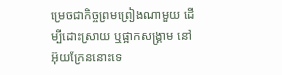ម្រេចជាកិច្ចព្រមព្រៀងណាមួយ ដើម្បីដោះស្រាយ ឬផ្អាកសង្គ្រាម នៅអ៊ុយក្រែននោះទេ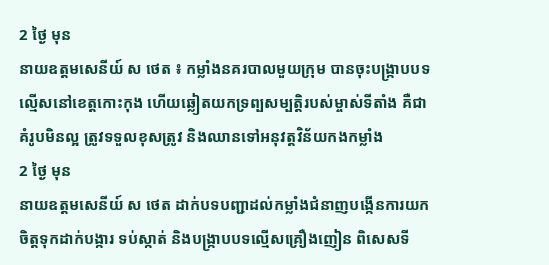2 ថ្ងៃ មុន
នាយឧត្តមសេនីយ៍ ស ថេត ៖ កម្លាំងនគរបាលមួយក្រុម បានចុះបង្ក្រាបបទល្មើសនៅខេត្តកោះកុង ហើយឆ្លៀតយកទ្រព្បសម្បត្តិរបស់ម្ចាស់ទីតាំង គឺជាគំរូបមិនល្អ ត្រូវទទួលខុសត្រូវ និងឈានទៅអនុវត្តវិន័យកងកម្លាំង
2 ថ្ងៃ មុន
នាយឧត្តមសេនីយ៍ ស ថេត ដាក់បទបញ្ជាដល់កម្លាំងជំនាញបង្កើនការយកចិត្តទុកដាក់បង្ការ ទប់ស្កាត់ និងបង្ក្រាបបទល្មើសគ្រឿងញៀន ពិសេសទី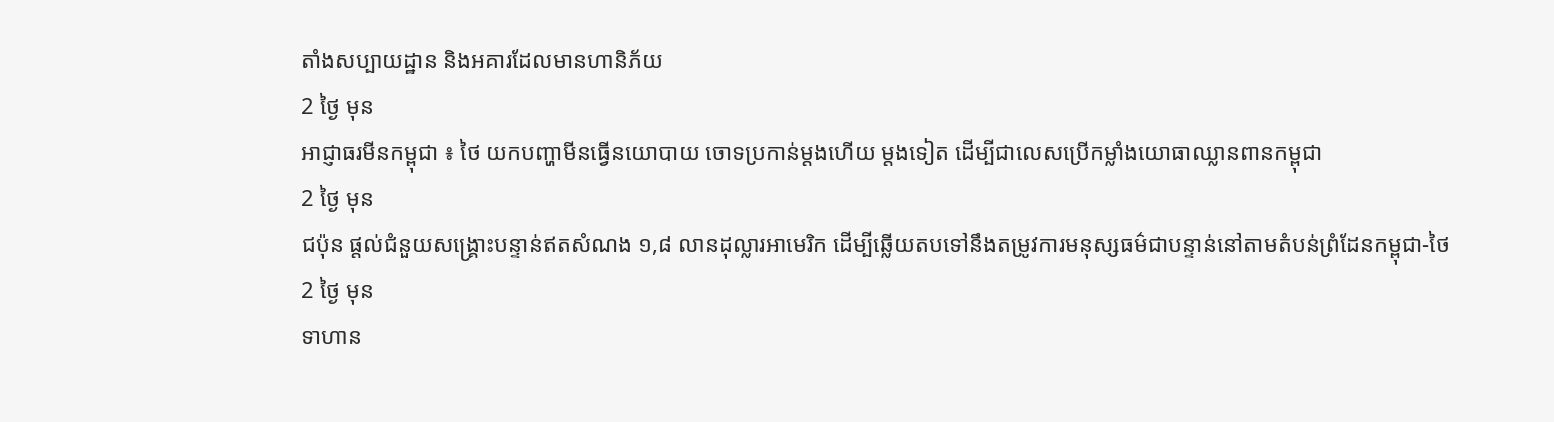តាំងសប្បាយដ្ឋាន និងអគារដែលមានហានិភ័យ
2 ថ្ងៃ មុន
អាជ្ញាធរមីនកម្ពុជា ៖ ថៃ យកបញ្ហាមីនធ្វើនយោបាយ ចោទប្រកាន់ម្តងហើយ ម្តងទៀត ដើម្បីជាលេសប្រើកម្លាំងយោធាឈ្លានពានកម្ពុជា
2 ថ្ងៃ មុន
ជប៉ុន ផ្តល់ជំនួយសង្គ្រោះបន្ទាន់ឥតសំណង ១,៨ លានដុល្លារអាមេរិក ដើម្បីឆ្លើយតបទៅនឹងតម្រូវការមនុស្សធម៌ជាបន្ទាន់នៅតាមតំបន់ព្រំដែនកម្ពុជា-ថៃ
2 ថ្ងៃ មុន
ទាហាន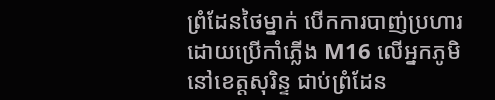ព្រំដែនថៃម្នាក់ បើកការបាញ់ប្រហារដោយប្រើកាំភ្លើង M16 លើអ្នកភូមិនៅខេត្តសុរិន្ទ ជាប់ព្រំដែន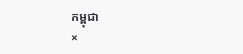កម្ពុជា
×